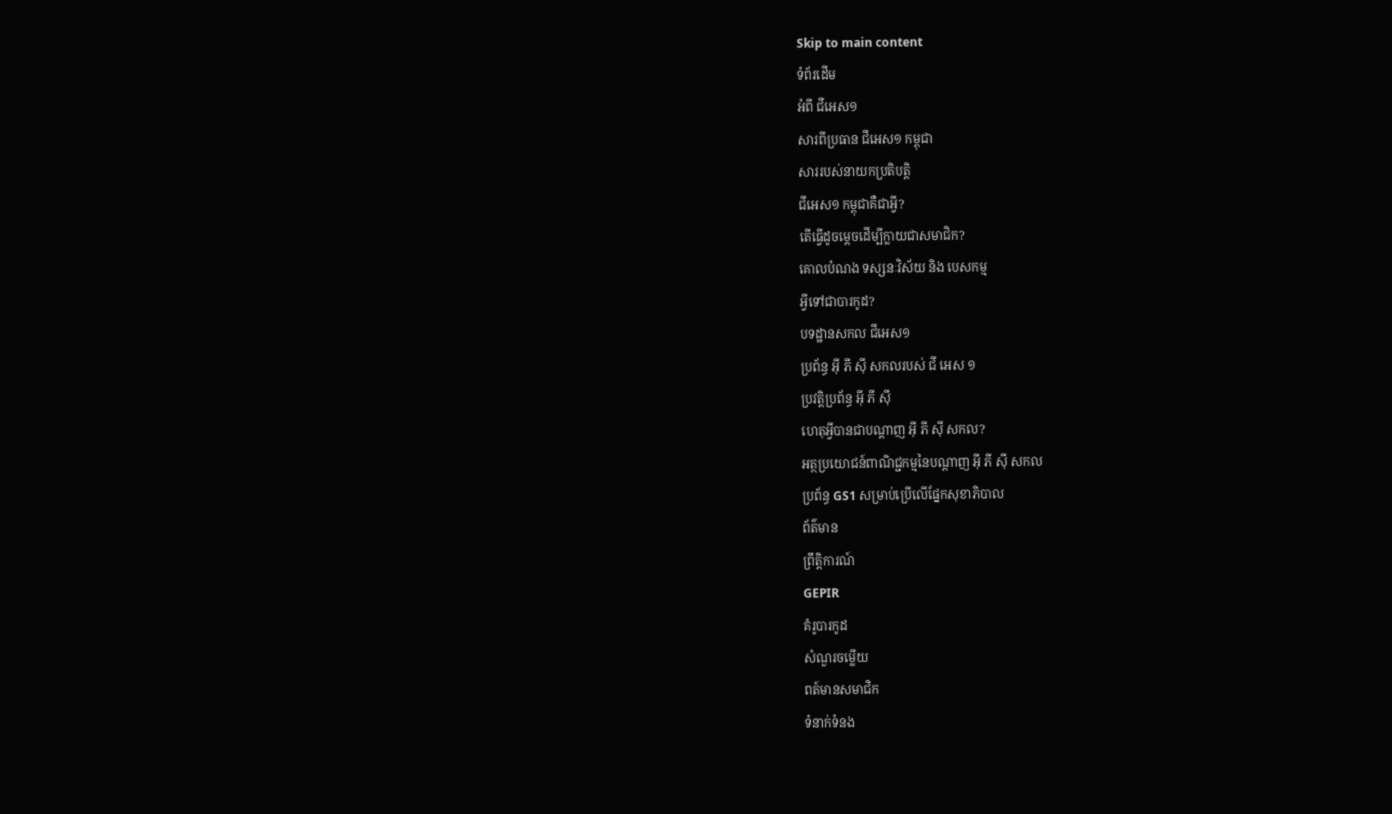Skip to main content
ទំព័រដើម
អំពី ជីអេស១
សារពីប្រធាន ជីអេស១ កម្ពុជា
សាររបស់នាយកប្រតិបត្តិ
ជីអេស១ កម្ពុជាគឺជាអ្វី?
តើធ្វើដូចម្តេចដើម្បីក្លាយជាសមាជិក?
គោលបំណង ទស្សនៈវិស័យ និង បេសកម្ម
អី្វទៅជាបារកូដ?
បទដ្ឋានសកល ជីអេស១
ប្រព័ន្ធ អុី ភី ស៊ី សកលរបស់ ជី អេស ១
ប្រវត្តិប្រព័ន្ធ អុី ភី ស៊ី
ហេតុអ្វីបានជាបណ្តាញ អុី ភី ស៊ី សកល?
អត្ថប្រយោជន៍ពាណិជ្ជកម្មនៃបណ្ដាញ អុី ភី ស៊ី សកល
ប្រព័ន្ធ GS1 សម្រាប់ប្រើលើផ្នែកសុខាភិបាល
ព័ត៌មាន
ព្រឹត្តិការណ៍
GEPIR
គំរូបារកូដ
សំណួរចម្លើយ
ពត៍មានសមាជិក
ទំនាក់ទំនង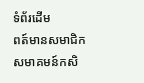ទំព័រដើម
ពត៍មានសមាជិក
សមាគមន៍កសិ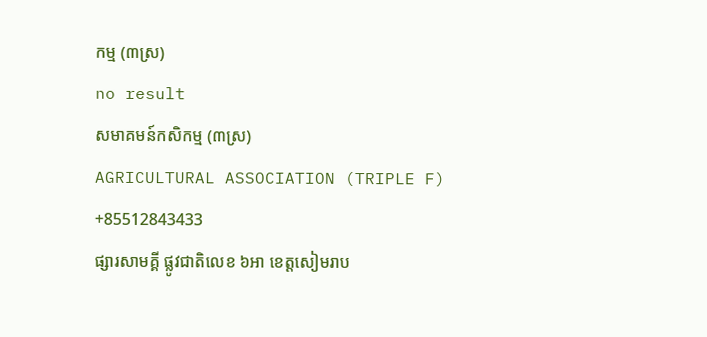កម្ម (៣ស្រ)
no result
សមាគមន៍កសិកម្ម (៣ស្រ)
AGRICULTURAL ASSOCIATION (TRIPLE F)
+85512843433
ផ្សារសាមគ្គី ផ្លូវជាតិលេខ ៦អា ខេត្តសៀមរាប